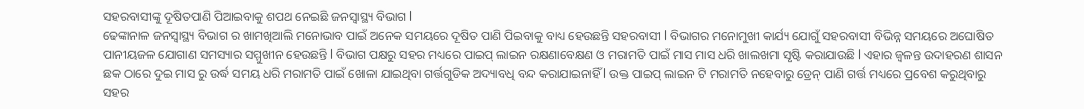ସହରବାସୀଙ୍କୁ ଦୂଷିତପାଣି ପିଆଇବାକୁ ଶପଥ ନେଇଛି ଜନସ୍ୱାସ୍ଥ୍ୟ ବିଭାଗ l
ଢେଙ୍କାନାଳ ଜନସ୍ୱାସ୍ଥ୍ୟ ବିଭାଗ ର ଖାମଖିଆଲି ମନୋଭାବ ପାଇଁ ଅନେକ ସମୟରେ ଦୂଷିତ ପାଣି ପିଇବାକୁ ବାଧ୍ୟ ହେଉଛନ୍ତି ସହରବାସୀ l ବିଭାଗର ମନୋମୁଖୀ କାର୍ଯ୍ୟ ଯୋଗୁଁ ସହରବାସୀ ବିଭିନ୍ନ ସମୟରେ ଅଘୋଷିତ ପାନୀୟଜଳ ଯୋଗାଣ ସମସ୍ୟାର ସମ୍ମୁଖୀନ ହେଉଛନ୍ତି l ବିଭାଗ ପକ୍ଷରୁ ସହର ମଧ୍ୟରେ ପାଇପ୍ ଲାଇନ ରକ୍ଷଣାବେକ୍ଷଣ ଓ ମରାମତି ପାଇଁ ମାସ ମାସ ଧରି ଖାଲଖମା ସୃଷ୍ଟି କରାଯାଉଛି l ଏହାର ଜ୍ୱଳନ୍ତ ଉଦାହରଣ ଶାସନ ଛକ ଠାରେ ଦୁଇ ମାସ ରୁ ଉର୍ଦ୍ଧ ସମୟ ଧରି ମରାମତି ପାଇଁ ଖୋଳା ଯାଇଥିବା ଗର୍ତ୍ତଗୁଡିକ ଅଦ୍ୟାବଧି ବନ୍ଦ କରାଯାଇନାହିଁ l ଉକ୍ତ ପାଇପ୍ ଲାଇନ ଟି ମରାମତି ନହେବାରୁ ଡ୍ରେନ୍ ପାଣି ଗର୍ତ୍ତ ମଧ୍ୟରେ ପ୍ରବେଶ କରୁଥିବାରୁ ସହର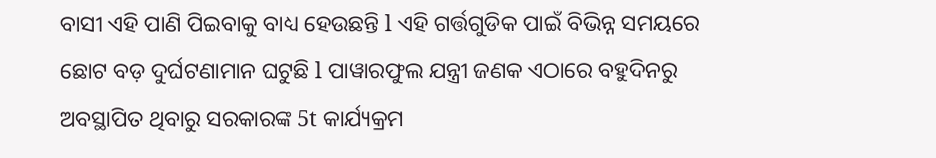ବାସୀ ଏହି ପାଣି ପିଇବାକୁ ବାଧ୍ୟ ହେଉଛନ୍ତି l ଏହି ଗର୍ତ୍ତଗୁଡିକ ପାଇଁ ବିଭିନ୍ନ ସମୟରେ ଛୋଟ ବଡ଼ ଦୁର୍ଘଟଣାମାନ ଘଟୁଛି l ପାୱାରଫୁଲ ଯନ୍ତ୍ରୀ ଜଣକ ଏଠାରେ ବହୁଦିନରୁ ଅବସ୍ଥାପିତ ଥିବାରୁ ସରକାରଙ୍କ 5t କାର୍ଯ୍ୟକ୍ରମ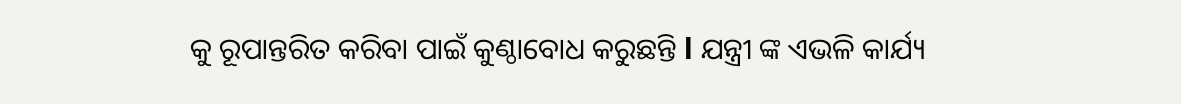କୁ ରୂପାନ୍ତରିତ କରିବା ପାଇଁ କୁଣ୍ଠାବୋଧ କରୁଛନ୍ତି l ଯନ୍ତ୍ରୀ ଙ୍କ ଏଭଳି କାର୍ଯ୍ୟ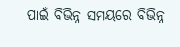ପାଇଁ ବିଭିନ୍ନ ସମୟରେ ବିଭିନ୍ନ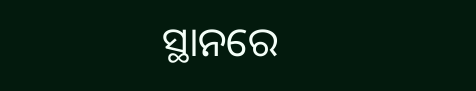ସ୍ଥାନରେ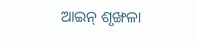ଆଇନ୍ ଶୃଙ୍ଖଳା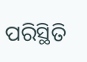ପରିସ୍ଥିତି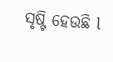ସୃଷ୍ଟି ହେଉଛି l